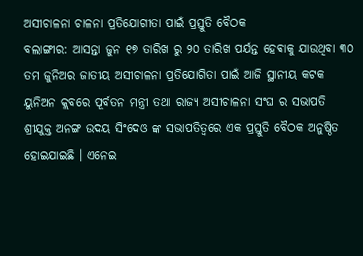ଅସୀଚାଳନା ଚାଳନା ପ୍ରତିଯୋଗୀତା ପାଇଁ ପ୍ରସ୍ତୁତି ବୈଠକ
ବଲାଙ୍ଗୀର: ଆସନ୍ତା ଜୁନ ୧୭ ତାରିଖ ରୁ ୨୦ ତାରିଖ ପର୍ଯନ୍ତ ହେଵାକୁ ଯାଉଥିବା ୩୦ ତମ ଜୁନିଅର ଜାତୀୟ ଅସୀଚାଳନା ପ୍ରତିଯୋଗିତା ପାଇଁ ଆଜି ସ୍ଥାନୀୟ କଟକ ୟୁନିଅନ କ୍ଲବରେ ପୂର୍ବତନ ମନ୍ତ୍ରୀ ତଥା ରାଜ୍ୟ ଅସୀଚାଳନା ସଂଘ ର ସଭାପତି ଶ୍ରୀଯୁକ୍ତ ଅନଙ୍ଗ ଉଦୟ ସିଂଦେଓ ଙ୍କ ସଭାପତିତ୍ୱରେ ଏକ ପ୍ରସ୍ତୁତି ବୈଠକ ଅନୁଷ୍ଠିତ ହୋଇଯାଇଛି । ଏନେଇ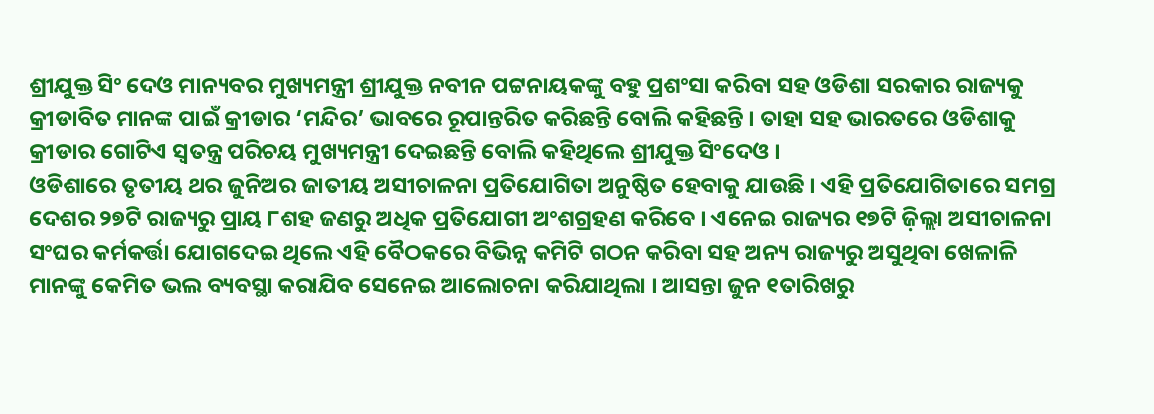ଶ୍ରୀଯୁକ୍ତ ସିଂ ଦେଓ ମାନ୍ୟବର ମୁଖ୍ୟମନ୍ତ୍ରୀ ଶ୍ରୀଯୁକ୍ତ ନବୀନ ପଟ୍ଟନାୟକଙ୍କୁ ବହୁ ପ୍ରଶଂସା କରିବା ସହ ଓଡିଶା ସରକାର ରାଜ୍ୟକୁ କ୍ରୀଡାବିତ ମାନଙ୍କ ପାଇଁ କ୍ରୀଡାର ‘ମନ୍ଦିର’ ଭାବରେ ରୂପାନ୍ତରିତ କରିଛନ୍ତି ବୋଲି କହିଛନ୍ତି । ତାହା ସହ ଭାରତରେ ଓଡିଶାକୁ କ୍ରୀଡାର ଗୋଟିଏ ସ୍ୱତନ୍ତ୍ର ପରିଚୟ ମୁଖ୍ୟମନ୍ତ୍ରୀ ଦେଇଛନ୍ତି ବୋଲି କହିଥିଲେ ଶ୍ରୀଯୁକ୍ତ ସିଂଦେଓ ।
ଓଡିଶାରେ ତୃତୀୟ ଥର ଜୁନିଅର ଜାତୀୟ ଅସୀଚାଳନା ପ୍ରତିଯୋଗିତା ଅନୁଷ୍ଠିତ ହେବାକୁ ଯାଉଛି । ଏହି ପ୍ରତିଯୋଗିତାରେ ସମଗ୍ର ଦେଶର ୨୭ଟି ରାଜ୍ୟରୁ ପ୍ରାୟ ୮ଶହ ଜଣରୁ ଅଧିକ ପ୍ରତିଯୋଗୀ ଅଂଶଗ୍ରହଣ କରିବେ । ଏନେଇ ରାଜ୍ୟର ୧୭ଟି ଜ଼ିଲ୍ଲା ଅସୀଚାଳନା ସଂଘର କର୍ମକର୍ତ୍ତା ଯୋଗଦେଇ ଥିଲେ ଏହି ବୈଠକରେ ବିଭିନ୍ନ କମିଟି ଗଠନ କରିବା ସହ ଅନ୍ୟ ରାଜ୍ୟରୁ ଅସୁଥିବା ଖେଳାଳି ମାନଙ୍କୁ କେମିତ ଭଲ ବ୍ୟବସ୍ଥା କରାଯିବ ସେନେଇ ଆଲୋଚନା କରିଯାଥିଲା । ଆସନ୍ତା ଜୁନ ୧ତାରିଖରୁ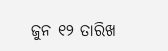ଜୁନ ୧୨ ତାରିଖ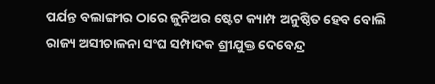ପର୍ଯନ୍ତ ବଲାଙ୍ଗୀର ଠାରେ ଜୁନିଅର ଷ୍ଟେଟ କ୍ୟାମ୍ପ ଅନୁଷ୍ଠିତ ହେବ ବୋଲି ରାଜ୍ୟ ଅସୀଚାଳନା ସଂଘ ସମ୍ପାଦକ ଶ୍ରୀଯୁକ୍ତ ଦେବେନ୍ଦ୍ର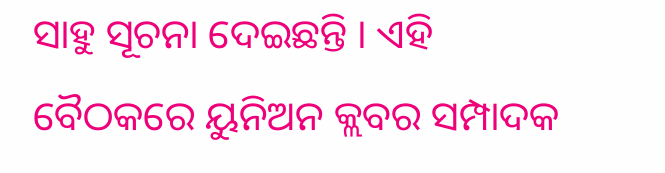ସାହୁ ସୂଚନା ଦେଇଛନ୍ତି । ଏହି ବୈଠକରେ ୟୁନିଅନ କ୍ଲବର ସମ୍ପାଦକ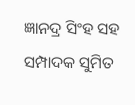ଜ୍ଞାନଦ୍ର ସିଂହ ସହ ସମ୍ପାଦକ ସୁମିତ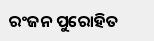ରଂଜନ ପୁରୋହିତ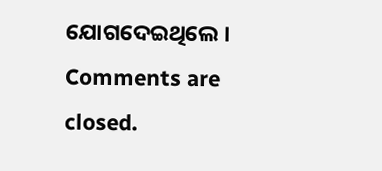ଯୋଗଦେଇଥିଲେ ।
Comments are closed.